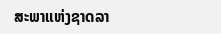ສະພາແຫ່ງຊາດລາ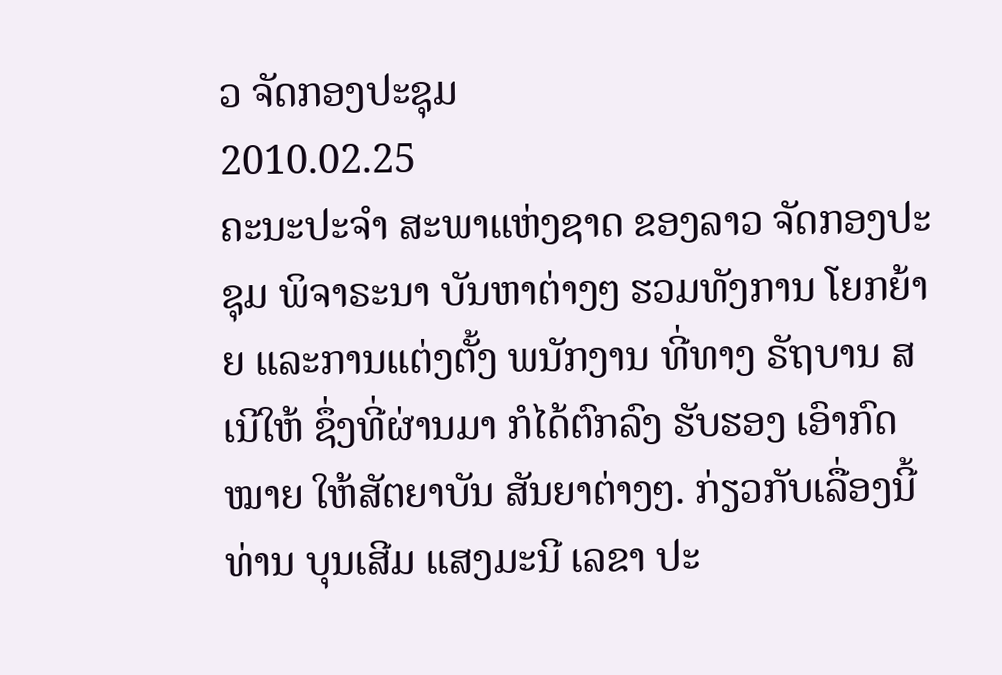ວ ຈັດກອງປະຊຸມ
2010.02.25
ຄະນະປະຈຳ ສະພາແຫ່ງຊາດ ຂອງລາວ ຈັດກອງປະຊຸມ ພິຈາຣະນາ ບັນຫາຕ່າງໆ ຮວມທັງການ ໂຍກຍ້າຍ ແລະການແຕ່ງຕັ້ງ ພນັກງານ ທີ່ທາງ ຣັຖບານ ສເນີໃຫ້ ຊຶ່ງທີ່ຜ່ານມາ ກໍໄດ້ຕົກລົງ ຮັບຮອງ ເອົາກົດໝາຍ ໃຫ້ສັຕຍາບັນ ສັນຍາຕ່າງໆ. ກ່ຽວກັບເລື່ອງນີ້ ທ່ານ ບຸນເສີມ ແສງມະນີ ເລຂາ ປະ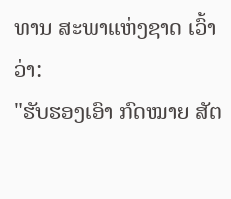ທານ ສະພາແຫ່ງຊາດ ເວົ້າວ່າ:
"ຮັບຮອງເອົາ ກົດໝາຍ ສັຕ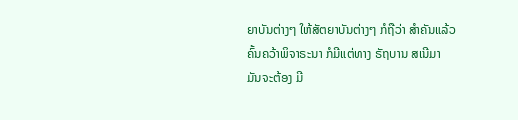ຍາບັນຕ່າງໆ ໃຫ້ສັຕຍາບັນຕ່າງໆ ກໍຖືວ່າ ສຳຄັນແລ້ວ ຄົ້ນຄວ້າພິຈາຣະນາ ກໍມີແຕ່ທາງ ຣັຖບານ ສເນີມາ ມັນຈະຕ້ອງ ມີ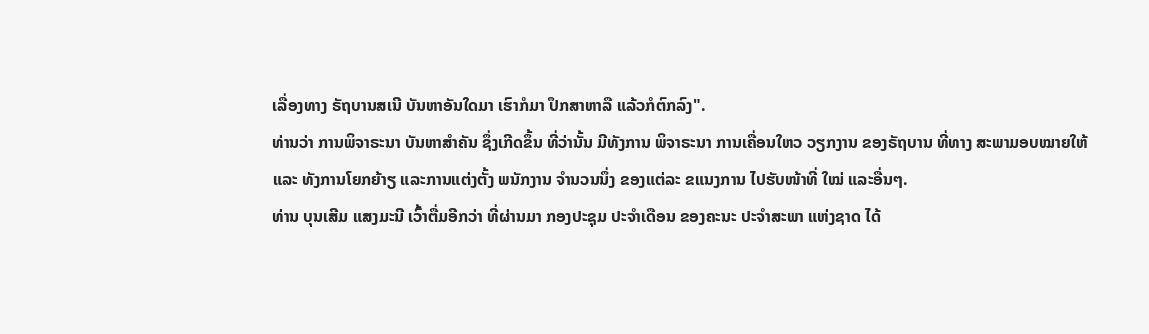ເລື່ອງທາງ ຣັຖບານສເນີ ບັນຫາອັນໃດມາ ເຮົາກໍມາ ປຶກສາຫາລື ແລ້ວກໍຕົກລົງ".
ທ່ານວ່າ ການພິຈາຣະນາ ບັນຫາສຳຄັນ ຊຶ່ງເກີດຂຶ້ນ ທີ່ວ່ານັ້ນ ມີທັງການ ພິຈາຣະນາ ການເຄື່ອນໃຫວ ວຽກງານ ຂອງຣັຖບານ ທີ່ທາງ ສະພາມອບໝາຍໃຫ້ ແລະ ທັງການໂຍກຍ້າຽ ແລະການແຕ່ງຕັ້ງ ພນັກງານ ຈຳນວນນຶ່ງ ຂອງແຕ່ລະ ຂແນງການ ໄປຮັບໜ້າທີ່ ໃໝ່ ແລະອື່ນໆ.
ທ່ານ ບຸນເສີມ ແສງມະນີ ເວົ້າຕື່ມອີກວ່າ ທີ່ຜ່ານມາ ກອງປະຊຸມ ປະຈຳເດືອນ ຂອງຄະນະ ປະຈຳສະພາ ແຫ່ງຊາດ ໄດ້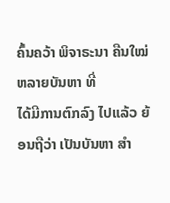ຄົ້ນຄວ້າ ພິຈາຣະນາ ຄືນໃໝ່ ຫລາຍບັນຫາ ທີ່
ໄດ້ມີການຕົກລົງ ໄປແລ້ວ ຍ້ອນຖືວ່າ ເປັນບັນຫາ ສຳ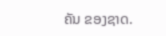ຄັນ ຂອງຊາດ.